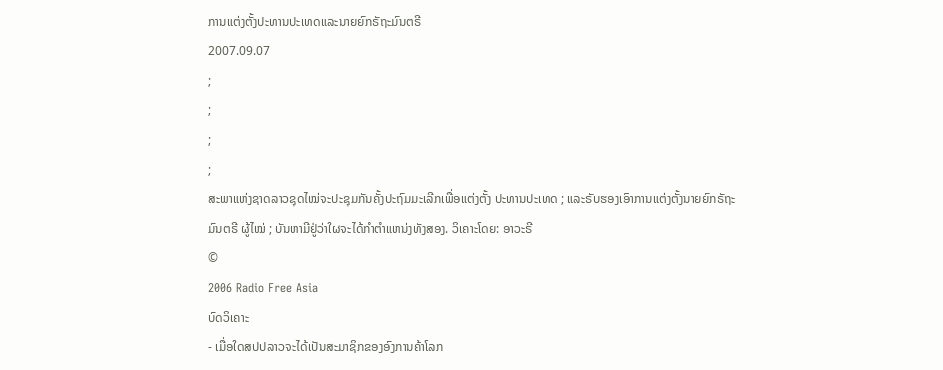ການແຕ່ງຕັ້ງປະທານປະເທດແລະນາຍຍົກຣັຖະມົນຕຣີ
2007.09.07
;
;
;
;
ສະພາແຫ່ງຊາດລາວຊຸດໄໝ່ຈະປະຊຸມກັນຄັ້ງປະຖົມມະເລີກເພື່ອແຕ່ງຕັ້ງ ປະທານປະເທດ ; ແລະຣັບຮອງເອົາການແຕ່ງຕັ້ງນາຍຍົກຣັຖະມົນຕຣີ ຜູ້ໄໝ່ ; ບັນຫາມີຢູ່ວ່າໃຜຈະໄດ້ກຳຕຳແຫນ່ງທັງສອງ. ວິເຄາະໂດຍ: ອາວະຣີ
©
2006 Radio Free Asia
ບົດວິເຄາະ
- ເມື່ອໃດສປປລາວຈະໄດ້ເປັນສະມາຊິກຂອງອົງການຄ້າໂລກ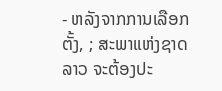- ຫລັງຈາກການເລືອກຕັ້ງ, ; ສະພາແຫ່ງຊາດລາວ ຈະຕ້ອງປະ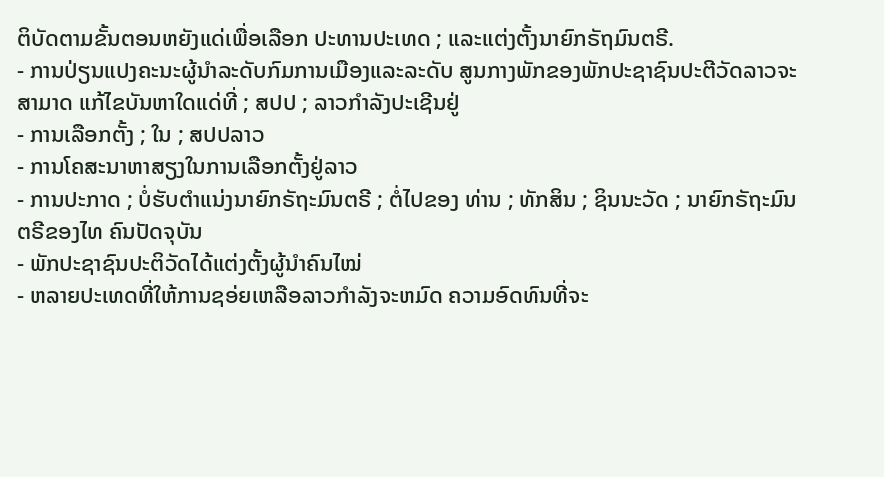ຕິບັດຕາມຂັ້ນຕອນຫຍັງແດ່ເພື່ອເລືອກ ປະທານປະເທດ ; ແລະແຕ່ງຕັ້ງນາຍົກຣັຖມົນຕຣີ.
- ການປ່ຽນແປງຄະນະຜູ້ນຳລະດັບກົມການເມືອງແລະລະດັບ ສູນກາງພັກຂອງພັກປະຊາຊົນປະຕີວັດລາວຈະສາມາດ ແກ້ໄຂບັນຫາໃດແດ່ທີ່ ; ສປປ ; ລາວກຳລັງປະເຊີນຢູ່
- ການເລືອກຕັ້ງ ; ໃນ ; ສປປລາວ
- ການໂຄສະນາຫາສຽງໃນການເລືອກຕັ້ງຢູ່ລາວ
- ການປະກາດ ; ບໍ່ຮັບຕຳແນ່ງນາຍົກຣັຖະມົນຕຣີ ; ຕໍ່ໄປຂອງ ທ່ານ ; ທັກສິນ ; ຊິນນະວັດ ; ນາຍົກຣັຖະມົນຕຣີຂອງໄທ ຄົນປັດຈຸບັນ
- ພັກປະຊາຊົນປະຕິວັດໄດ້ແຕ່ງຕັ້ງຜູ້ນຳຄົນໄໝ່
- ຫລາຍປະເທດທີ່ໃຫ້ການຊອ່ຍເຫລືອລາວກຳລັງຈະຫມົດ ຄວາມອົດທົນທີ່ຈະ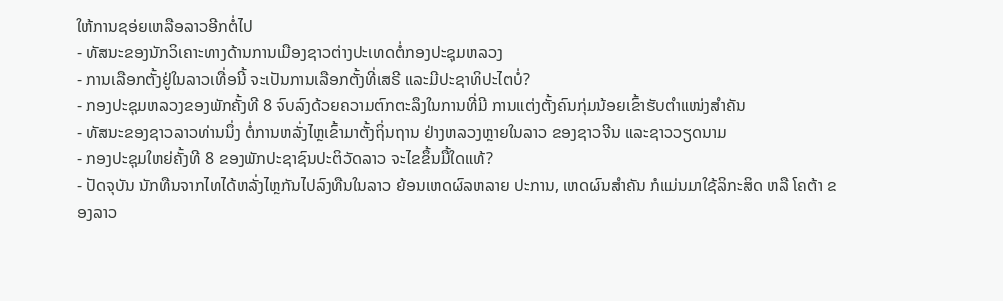ໃຫ້ການຊອ່ຍເຫລືອລາວອີກຕໍ່ໄປ
- ທັສນະຂອງນັກວິເຄາະທາງດ້ານການເມືອງຊາວຕ່າງປະເທດຕໍ່ກອງປະຊຸມຫລວງ
- ການເລືອກຕັ້ງຢູ່ໃນລາວເທື່ອນີ້ ຈະເປັນການເລືອກຕັ້ງທີ່ເສຣີ ແລະມີປະຊາທິປະໄຕບໍ່?
- ກອງປະຊຸມຫລວງຂອງພັກຄັ້ງທີ 8 ຈົບລົງດ້ວຍຄວາມຕົກຕະລຶງໃນການທີ່ມີ ການແຕ່ງຕັ້ງຄົນກຸ່ມນ້ອຍເຂົ້າຮັບຕຳແໜ່ງສຳຄັນ
- ທັສນະຂອງຊາວລາວທ່ານນຶ່ງ ຕໍ່ການຫລັ່ງໄຫຼເຂົ້າມາຕັ້ງຖິ່ນຖານ ຢ່າງຫລວງຫຼາຍໃນລາວ ຂອງຊາວຈີນ ແລະຊາວວຽດນາມ
- ກອງປະຊຸມໃຫຍ່ຄັ້ງທີ 8 ຂອງພັກປະຊາຊົນປະຕິວັດລາວ ຈະໄຂຂຶ້ນມື້ໃດແທ້?
- ປັດຈຸບັນ ນັກທືນຈາກໄທໄດ້ຫລັ່ງໄຫຼກັນໄປລົງທືນໃນລາວ ຍ້ອນເຫດຜົລຫລາຍ ປະການ, ເຫດຜົນສຳຄັນ ກໍແມ່ນມາໃຊ້ລິກະສິດ ຫລື ໂຄຕ້າ ຂອງລາວ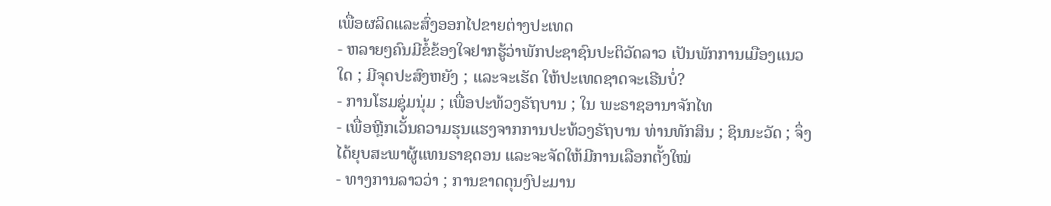ເພື່ອຜລິດແລະສົ່ງອອກໄປຂາຍຕ່າງປະເທດ
- ຫລາຍໆຄົນມີຂໍ້ຂ້ອງໃຈຢາກຮູ້ວ່າພັກປະຊາຊົນປະຕິວັດລາວ ເປັນພັກການເມືອງແນວໃດ ; ມີຈຸດປະສົງຫຍັງ ; ແລະຈະເຮັດ ໃຫ້ປະເທດຊາດຈະເຣີນບໍ່?
- ການໂຮມຊຸ່ມນຸ່ມ ; ເພື່ອປະທ້ວງຣັຖບານ ; ໃນ ພະຣາຊອານາຈັກໄທ
- ເພື່ອຫຼີກເວັ້ນຄວາມຮຸນແຮງຈາກການປະທ້ວງຣັຖບານ ທ່ານທັກສິນ ; ຊິນນະວັດ ; ຈຶ່ງໄດ້ຍຸບສະພາຜູ້ແທນຣາຊດອນ ແລະຈະຈັດໃຫ້ມີການເລືອກຕັ້ງໃໝ່
- ທາງການລາວວ່າ ; ການຂາດດຸນງົປະມານ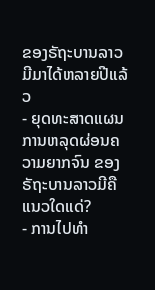ຂອງຣັຖະບານລາວມີມາໄດ້ຫລາຍປີແລ້ວ
- ຍຸດທະສາດແຜນການຫລຸດຜ່ອນຄວາມຍາກຈົນ ຂອງຣັຖະບານລາວມີຄືແນວໃດແດ່?
- ການໄປທຳ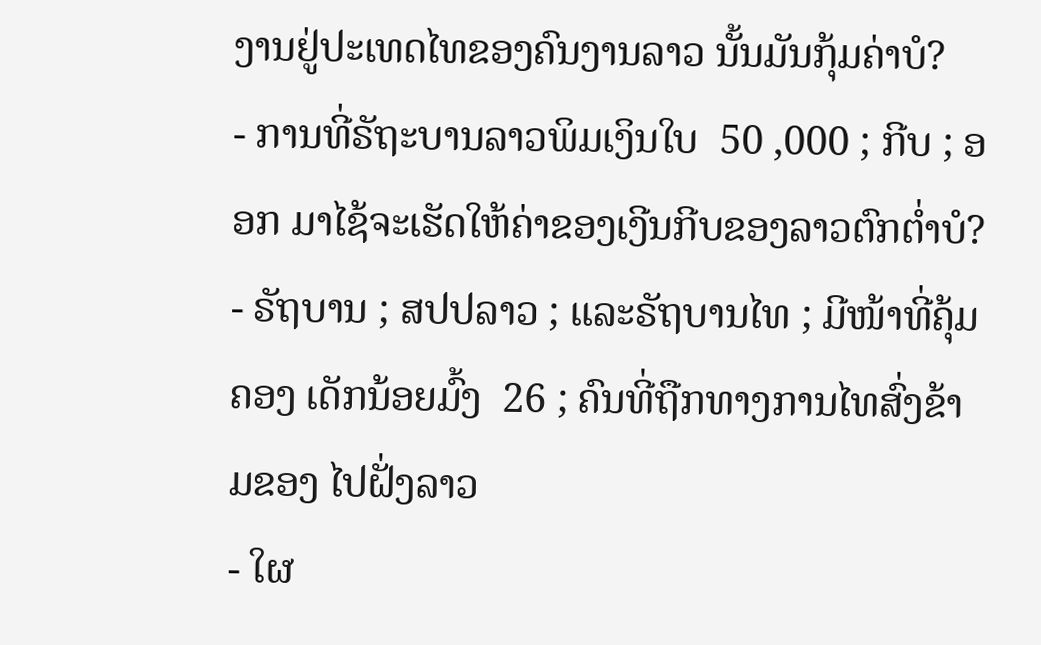ງານຢູ່ປະເທດໄທຂອງຄົນງານລາວ ນັ້ນມັນກຸ້ມຄ່າບໍ?
- ການທີ່ຣັຖະບານລາວພິມເງິນໃບ  50 ,000 ; ກີບ ; ອອກ ມາໄຊ້ຈະເຮັດໃຫ້ຄ່າຂອງເງີນກີບຂອງລາວຕົກຕ່ຳບໍ?
- ຣັຖບານ ; ສປປລາວ ; ແລະຣັຖບານໄທ ; ມີໜ້າທີ່ຄຸ້ມຄອງ ເດັກນ້ອຍມົ້ງ  26 ; ຄົນທີ່ຖືກທາງການໄທສົ່ງຂ້າມຂອງ ໄປຝັ່ງລາວ
- ໃຜ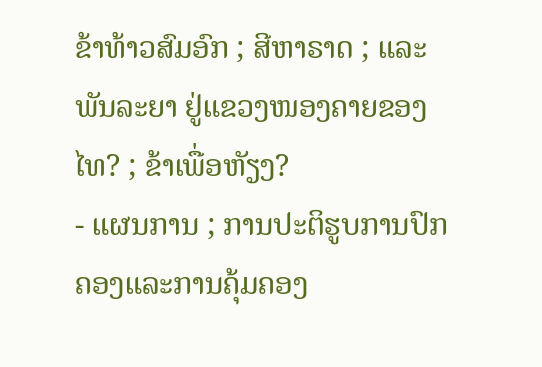ຂ້າທ້າວສົມອົກ ; ສີຫາຣາດ ; ແລະພັນລະຍາ ຢູ່ແຂວງໜອງຄາຍຂອງໄທ? ; ຂ້າເພື່ອຫັຽງ?
- ແຜນການ ; ການປະຕິຮູບການປົກຄອງແລະການຄຸ້ມຄອງ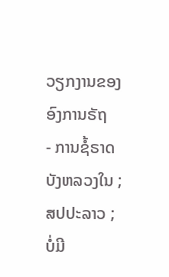ວຽກງານຂອງອົງການຣັຖ
- ການຊໍ້ຣາດບັງຫລວງໃນ ; ສປປະລາວ ; ບໍ່ມີ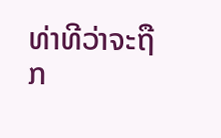ທ່າທີວ່າຈະຖືກ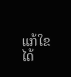ແກ້ໃຂໄດ້